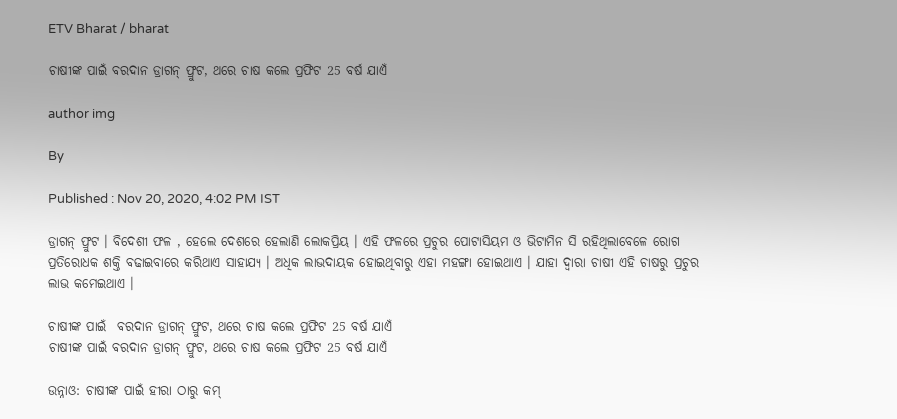ETV Bharat / bharat

ଚାଷୀଙ୍କ ପାଇଁ ବରଦାନ ଡ୍ରାଗନ୍‌ ଫ୍ରୁଟ, ଥରେ ଚାଷ କଲେ ପ୍ରଫିଟ 25 ବର୍ଷ ଯାଏଁ

author img

By

Published : Nov 20, 2020, 4:02 PM IST

ଡ୍ରାଗନ୍‌ ଫ୍ରୁଟ । ବିଦେଶୀ ଫଳ , ହେଲେ ଦେଶରେ ହେଲାଣି ଲୋକପ୍ରିୟ । ଏହି ଫଳରେ ପ୍ରଚୁର ପୋଟାସିୟମ ଓ ଭିଟାମିନ ସି ରହିଥିଲାବେଳେ ରୋଗ ପ୍ରତିରୋଧକ ଶକ୍ତି ବଢାଇବାରେ କରିଥାଏ ସାହାଯ୍ୟ । ଅଧିକ ଲାଭଦାୟକ ହୋଇଥିବାରୁ ଏହା ମହଙ୍ଗା ହୋଇଥାଏ । ଯାହା ଦ୍ବାରା ଚାଷୀ ଏହି ଚାଷରୁ ପ୍ରଚୁର ଲାଭ କମେଇଥାଏ ।

ଚାଷୀଙ୍କ ପାଇଁ  ବରଦାନ ଡ୍ରାଗନ୍‌ ଫ୍ରୁଟ, ଥରେ ଚାଷ କଲେ ପ୍ରଫିଟ 25 ବର୍ଷ ଯାଏଁ
ଚାଷୀଙ୍କ ପାଇଁ ବରଦାନ ଡ୍ରାଗନ୍‌ ଫ୍ରୁଟ, ଥରେ ଚାଷ କଲେ ପ୍ରଫିଟ 25 ବର୍ଷ ଯାଏଁ

ଉନ୍ନାଓ: ଚାଷୀଙ୍କ ପାଇଁ ହୀରା ଠାରୁ କମ୍‌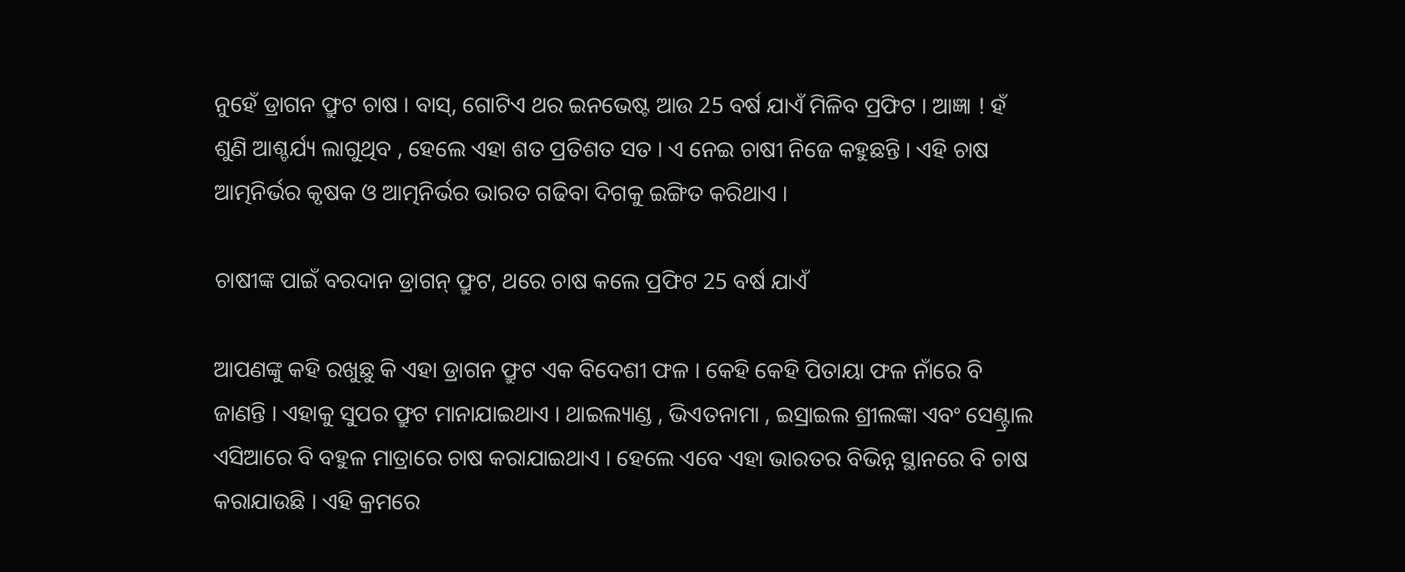ନୁହେଁ ଡ୍ରାଗନ ଫ୍ରୁଟ ଚାଷ । ବାସ୍‌, ଗୋଟିଏ ଥର ଇନଭେଷ୍ଟ ଆଉ 25 ବର୍ଷ ଯାଏଁ ମିଳିବ ପ୍ରଫିଟ । ଆଜ୍ଞା ! ହଁ ଶୁଣି ଆଶ୍ଚର୍ଯ୍ୟ ଲାଗୁଥିବ , ହେଲେ ଏହା ଶତ ପ୍ରତିଶତ ସତ । ଏ ନେଇ ଚାଷୀ ନିଜେ କହୁଛନ୍ତି । ଏହି ଚାଷ ଆତ୍ମନିର୍ଭର କୃଷକ ଓ ଆତ୍ମନିର୍ଭର ଭାରତ ଗଢିବା ଦିଗକୁ ଇଙ୍ଗିତ କରିଥାଏ ।

ଚାଷୀଙ୍କ ପାଇଁ ବରଦାନ ଡ୍ରାଗନ୍‌ ଫ୍ରୁଟ, ଥରେ ଚାଷ କଲେ ପ୍ରଫିଟ 25 ବର୍ଷ ଯାଏଁ

ଆପଣଙ୍କୁ କହି ରଖୁଛୁ କି ଏହା ଡ୍ରାଗନ ଫ୍ରୁଟ ଏକ ବିଦେଶୀ ଫଳ । କେହି କେହି ପିତାୟା ଫଳ ନାଁରେ ବି ଜାଣନ୍ତି । ଏହାକୁ ସୁପର ଫ୍ରୁଟ ମାନାଯାଇଥାଏ । ଥାଇଲ୍ୟାଣ୍ଡ , ଭିଏତନାମା , ଇସ୍ରାଇଲ ଶ୍ରୀଲଙ୍କା ଏବଂ ସେଣ୍ଟ୍ରାଲ ଏସିଆରେ ବି ବହୁଳ ମାତ୍ରାରେ ଚାଷ କରାଯାଇଥାଏ । ହେଲେ ଏବେ ଏହା ଭାରତର ବିଭିନ୍ନ ସ୍ଥାନରେ ବି ଚାଷ କରାଯାଉଛି । ଏହି କ୍ରମରେ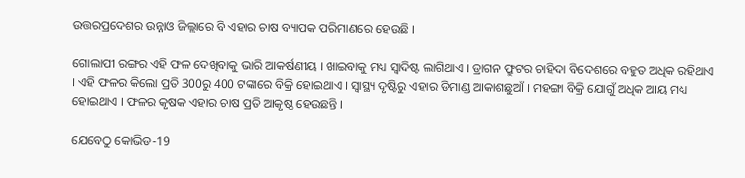ଉତ୍ତରପ୍ରଦେଶର ଉନ୍ନାଓ ଜିଲ୍ଲାରେ ବି ଏହାର ଚାଷ ବ୍ୟାପକ ପରିମାଣରେ ହେଉଛି ।

ଗୋଲାପୀ ରଙ୍ଗର ଏହି ଫଳ ଦେଖିବାକୁ ଭାରି ଆକର୍ଷଣୀୟ । ଖାଇବାକୁ ମଧ୍ୟ ସ୍ବାଦିଷ୍ଟ ଲାଗିଥାଏ । ଡ୍ରାଗନ ଫ୍ରୁଟର ଚାହିଦା ବିଦେଶରେ ବହୁତ ଅଧିକ ରହିଥାଏ । ଏହି ଫଳର କିଲୋ ପ୍ରତି 300ରୁ 400 ଟଙ୍କାରେ ବିକ୍ରି ହୋଇଥାଏ । ସ୍ବାସ୍ଥ୍ୟ ଦୃଷ୍ଟିରୁ ଏହାର ଡିମାଣ୍ଡ ଆକାଶଛୁଆଁ । ମହଙ୍ଗା ବିକ୍ରି ଯୋଗୁଁ ଅଧିକ ଆୟ ମଧ୍ୟ ହୋଇଥାଏ । ଫଳର କୃଷକ ଏହାର ଚାଷ ପ୍ରତି ଆକୃଷ୍ଠ ହେଉଛନ୍ତି ।

ଯେବେଠୁ କୋଭିଡ-19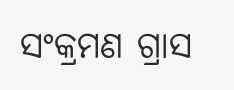ସଂକ୍ରମଣ ଗ୍ରାସ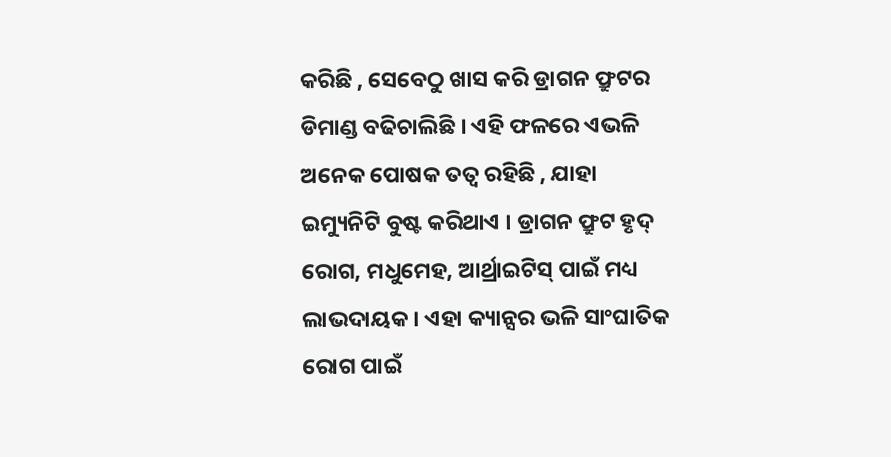କରିଛି , ସେବେଠୁ ଖାସ କରି ଡ୍ରାଗନ ଫ୍ରୁଟର ଡିମାଣ୍ଡ ବଢିଚାଲିଛି । ଏହି ଫଳରେ ଏଭଳି ଅନେକ ପୋଷକ ତତ୍ବ ରହିଛି , ଯାହା ଇମ୍ୟୁନିଟି ବୁଷ୍ଟ କରିଥାଏ । ଡ୍ରାଗନ ଫ୍ରୁଟ ହୃଦ୍ ରୋଗ, ମଧୁମେହ, ଆର୍ଥ୍ରାଇଟିସ୍ ପାଇଁ ମଧ୍ୟ ଲାଭଦାୟକ । ଏହା କ୍ୟାନ୍ସର ଭଳି ସାଂଘାତିକ ରୋଗ ପାଇଁ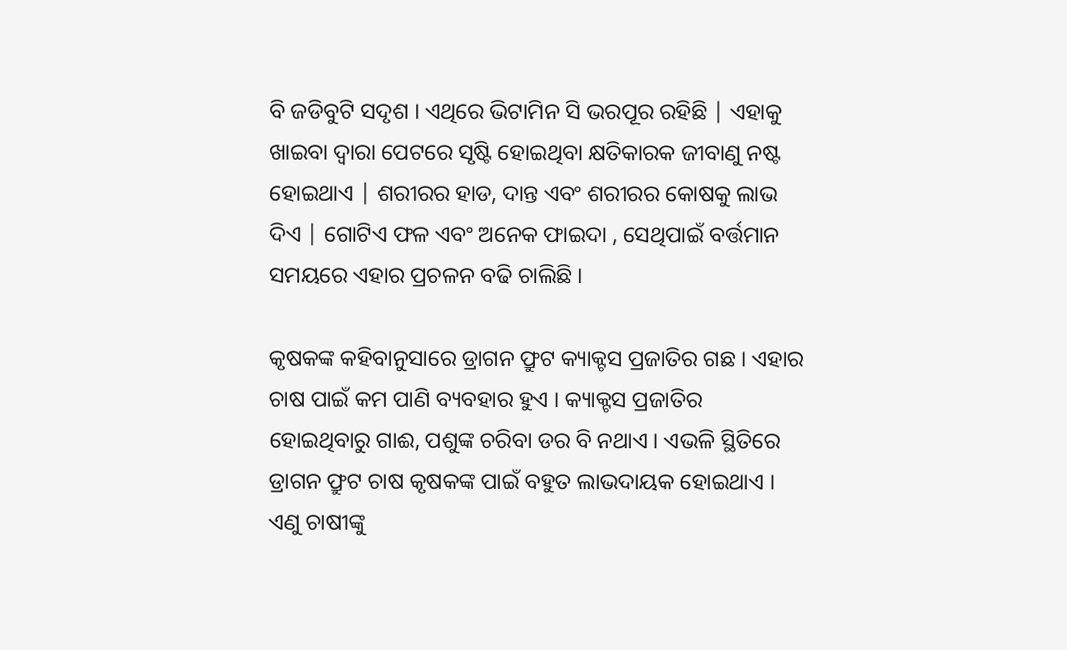ବି ଜଡିବୁଟି ସଦୃଶ । ଏଥିରେ ଭିଟାମିନ ସି ଭରପୂର ରହିଛି | ଏହାକୁ ଖାଇବା ଦ୍ବାରା ପେଟରେ ସୃଷ୍ଟି ହୋଇଥିବା କ୍ଷତିକାରକ ଜୀବାଣୁ ନଷ୍ଟ ହୋଇଥାଏ | ଶରୀରର ହାଡ, ଦାନ୍ତ ଏବଂ ଶରୀରର କୋଷକୁ ଲାଭ ଦିଏ | ଗୋଟିଏ ଫଳ ଏବଂ ଅନେକ ଫାଇଦା , ସେଥିପାଇଁ ବର୍ତ୍ତମାନ ସମୟରେ ଏହାର ପ୍ରଚଳନ ବଢି ଚାଲିଛି ।

କୃଷକଙ୍କ କହିବାନୁସାରେ ଡ୍ରାଗନ ଫ୍ରୁଟ କ୍ୟାକ୍ଟସ ପ୍ରଜାତିର ଗଛ । ଏହାର ଚାଷ ପାଇଁ କମ ପାଣି ବ୍ୟବହାର ହୁଏ । କ୍ୟାକ୍ଟସ ପ୍ରଜାତିର ହୋଇଥିବାରୁ ଗାଈ, ପଶୁଙ୍କ ଚରିବା ଡର ବି ନଥାଏ । ଏଭଳି ସ୍ଥିତିରେ ଡ୍ରାଗନ ଫ୍ରୁଟ ଚାଷ କୃଷକଙ୍କ ପାଇଁ ବହୁତ ଲାଭଦାୟକ ହୋଇଥାଏ । ଏଣୁ ଚାଷୀଙ୍କୁ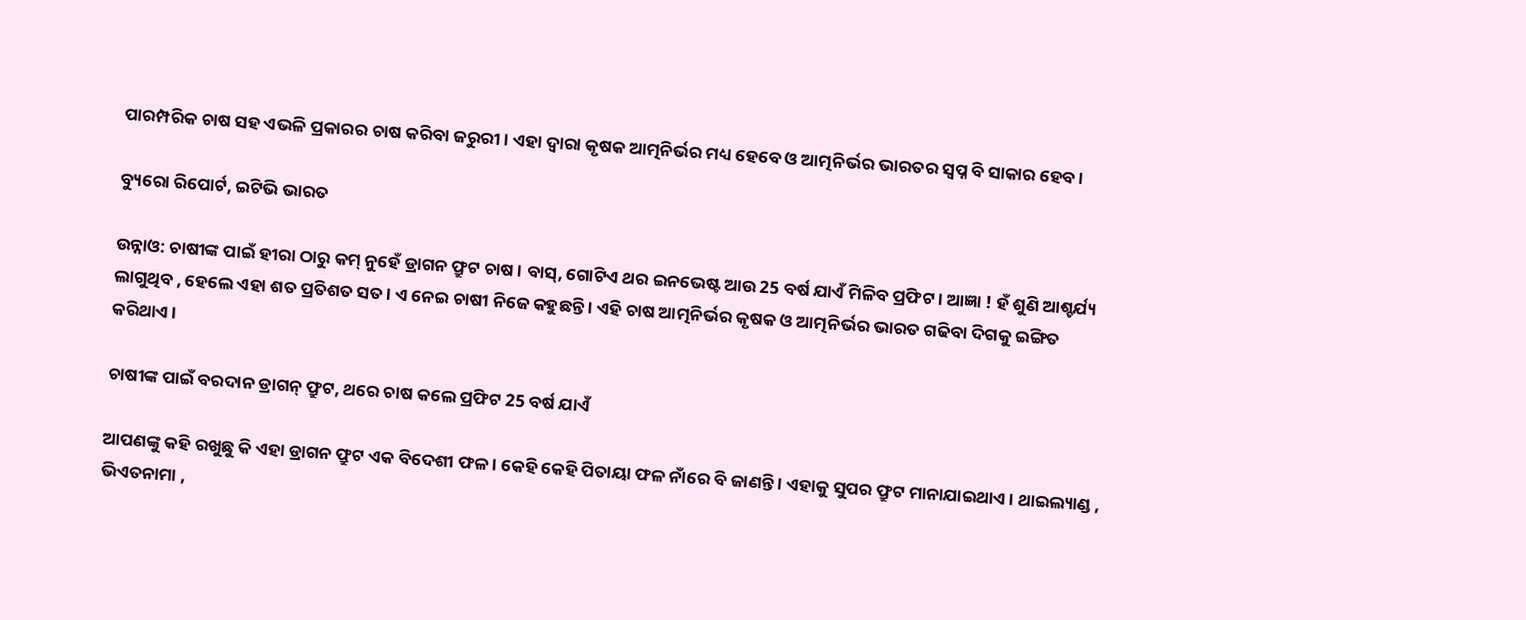ପାରମ୍ପରିକ ଚାଷ ସହ ଏଭଳି ପ୍ରକାରର ଚାଷ କରିବା ଜରୁରୀ । ଏହା ଦ୍ବାରା କୃଷକ ଆତ୍ମନିର୍ଭର ମଧ୍ୟ ହେବେ ଓ ଆତ୍ମନିର୍ଭର ଭାରତର ସ୍ବପ୍ନ ବି ସାକାର ହେବ ।

ବ୍ୟୁରୋ ରିପୋର୍ଟ, ଇଟିଭି ଭାରତ

ଉନ୍ନାଓ: ଚାଷୀଙ୍କ ପାଇଁ ହୀରା ଠାରୁ କମ୍‌ ନୁହେଁ ଡ୍ରାଗନ ଫ୍ରୁଟ ଚାଷ । ବାସ୍‌, ଗୋଟିଏ ଥର ଇନଭେଷ୍ଟ ଆଉ 25 ବର୍ଷ ଯାଏଁ ମିଳିବ ପ୍ରଫିଟ । ଆଜ୍ଞା ! ହଁ ଶୁଣି ଆଶ୍ଚର୍ଯ୍ୟ ଲାଗୁଥିବ , ହେଲେ ଏହା ଶତ ପ୍ରତିଶତ ସତ । ଏ ନେଇ ଚାଷୀ ନିଜେ କହୁଛନ୍ତି । ଏହି ଚାଷ ଆତ୍ମନିର୍ଭର କୃଷକ ଓ ଆତ୍ମନିର୍ଭର ଭାରତ ଗଢିବା ଦିଗକୁ ଇଙ୍ଗିତ କରିଥାଏ ।

ଚାଷୀଙ୍କ ପାଇଁ ବରଦାନ ଡ୍ରାଗନ୍‌ ଫ୍ରୁଟ, ଥରେ ଚାଷ କଲେ ପ୍ରଫିଟ 25 ବର୍ଷ ଯାଏଁ

ଆପଣଙ୍କୁ କହି ରଖୁଛୁ କି ଏହା ଡ୍ରାଗନ ଫ୍ରୁଟ ଏକ ବିଦେଶୀ ଫଳ । କେହି କେହି ପିତାୟା ଫଳ ନାଁରେ ବି ଜାଣନ୍ତି । ଏହାକୁ ସୁପର ଫ୍ରୁଟ ମାନାଯାଇଥାଏ । ଥାଇଲ୍ୟାଣ୍ଡ , ଭିଏତନାମା ,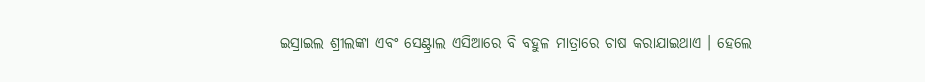ଇସ୍ରାଇଲ ଶ୍ରୀଲଙ୍କା ଏବଂ ସେଣ୍ଟ୍ରାଲ ଏସିଆରେ ବି ବହୁଳ ମାତ୍ରାରେ ଚାଷ କରାଯାଇଥାଏ । ହେଲେ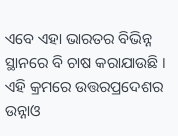ଏବେ ଏହା ଭାରତର ବିଭିନ୍ନ ସ୍ଥାନରେ ବି ଚାଷ କରାଯାଉଛି । ଏହି କ୍ରମରେ ଉତ୍ତରପ୍ରଦେଶର ଉନ୍ନାଓ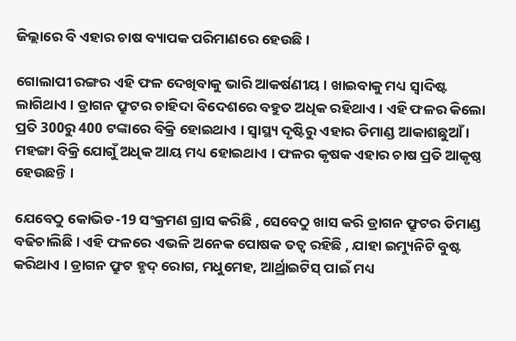ଜିଲ୍ଲାରେ ବି ଏହାର ଚାଷ ବ୍ୟାପକ ପରିମାଣରେ ହେଉଛି ।

ଗୋଲାପୀ ରଙ୍ଗର ଏହି ଫଳ ଦେଖିବାକୁ ଭାରି ଆକର୍ଷଣୀୟ । ଖାଇବାକୁ ମଧ୍ୟ ସ୍ବାଦିଷ୍ଟ ଲାଗିଥାଏ । ଡ୍ରାଗନ ଫ୍ରୁଟର ଚାହିଦା ବିଦେଶରେ ବହୁତ ଅଧିକ ରହିଥାଏ । ଏହି ଫଳର କିଲୋ ପ୍ରତି 300ରୁ 400 ଟଙ୍କାରେ ବିକ୍ରି ହୋଇଥାଏ । ସ୍ବାସ୍ଥ୍ୟ ଦୃଷ୍ଟିରୁ ଏହାର ଡିମାଣ୍ଡ ଆକାଶଛୁଆଁ । ମହଙ୍ଗା ବିକ୍ରି ଯୋଗୁଁ ଅଧିକ ଆୟ ମଧ୍ୟ ହୋଇଥାଏ । ଫଳର କୃଷକ ଏହାର ଚାଷ ପ୍ରତି ଆକୃଷ୍ଠ ହେଉଛନ୍ତି ।

ଯେବେଠୁ କୋଭିଡ-19 ସଂକ୍ରମଣ ଗ୍ରାସ କରିଛି , ସେବେଠୁ ଖାସ କରି ଡ୍ରାଗନ ଫ୍ରୁଟର ଡିମାଣ୍ଡ ବଢିଚାଲିଛି । ଏହି ଫଳରେ ଏଭଳି ଅନେକ ପୋଷକ ତତ୍ବ ରହିଛି , ଯାହା ଇମ୍ୟୁନିଟି ବୁଷ୍ଟ କରିଥାଏ । ଡ୍ରାଗନ ଫ୍ରୁଟ ହୃଦ୍ ରୋଗ, ମଧୁମେହ, ଆର୍ଥ୍ରାଇଟିସ୍ ପାଇଁ ମଧ୍ୟ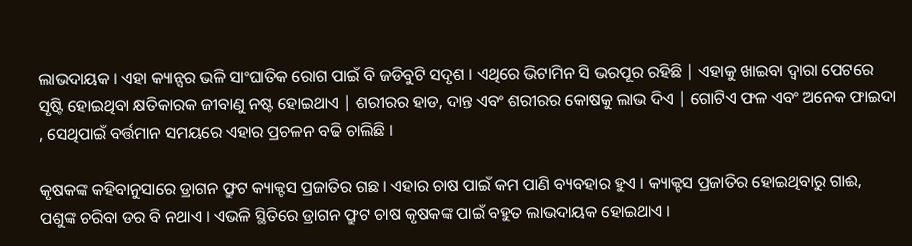ଲାଭଦାୟକ । ଏହା କ୍ୟାନ୍ସର ଭଳି ସାଂଘାତିକ ରୋଗ ପାଇଁ ବି ଜଡିବୁଟି ସଦୃଶ । ଏଥିରେ ଭିଟାମିନ ସି ଭରପୂର ରହିଛି | ଏହାକୁ ଖାଇବା ଦ୍ବାରା ପେଟରେ ସୃଷ୍ଟି ହୋଇଥିବା କ୍ଷତିକାରକ ଜୀବାଣୁ ନଷ୍ଟ ହୋଇଥାଏ | ଶରୀରର ହାଡ, ଦାନ୍ତ ଏବଂ ଶରୀରର କୋଷକୁ ଲାଭ ଦିଏ | ଗୋଟିଏ ଫଳ ଏବଂ ଅନେକ ଫାଇଦା , ସେଥିପାଇଁ ବର୍ତ୍ତମାନ ସମୟରେ ଏହାର ପ୍ରଚଳନ ବଢି ଚାଲିଛି ।

କୃଷକଙ୍କ କହିବାନୁସାରେ ଡ୍ରାଗନ ଫ୍ରୁଟ କ୍ୟାକ୍ଟସ ପ୍ରଜାତିର ଗଛ । ଏହାର ଚାଷ ପାଇଁ କମ ପାଣି ବ୍ୟବହାର ହୁଏ । କ୍ୟାକ୍ଟସ ପ୍ରଜାତିର ହୋଇଥିବାରୁ ଗାଈ, ପଶୁଙ୍କ ଚରିବା ଡର ବି ନଥାଏ । ଏଭଳି ସ୍ଥିତିରେ ଡ୍ରାଗନ ଫ୍ରୁଟ ଚାଷ କୃଷକଙ୍କ ପାଇଁ ବହୁତ ଲାଭଦାୟକ ହୋଇଥାଏ ।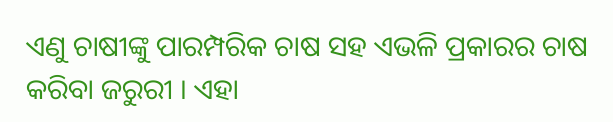ଏଣୁ ଚାଷୀଙ୍କୁ ପାରମ୍ପରିକ ଚାଷ ସହ ଏଭଳି ପ୍ରକାରର ଚାଷ କରିବା ଜରୁରୀ । ଏହା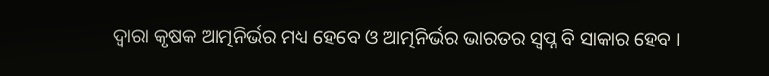ଦ୍ବାରା କୃଷକ ଆତ୍ମନିର୍ଭର ମଧ୍ୟ ହେବେ ଓ ଆତ୍ମନିର୍ଭର ଭାରତର ସ୍ବପ୍ନ ବି ସାକାର ହେବ ।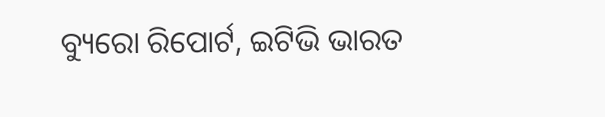ବ୍ୟୁରୋ ରିପୋର୍ଟ, ଇଟିଭି ଭାରତ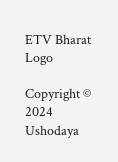ETV Bharat Logo

Copyright © 2024 Ushodaya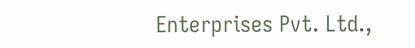Enterprises Pvt. Ltd.,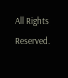All Rights Reserved.